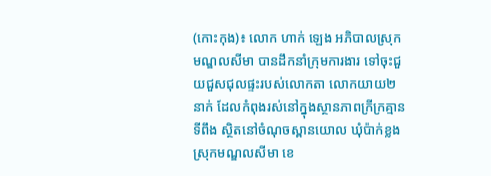(កោះកុង)៖ លោក ហាក់ ឡេង អភិបាលស្រុកមណ្ឌលសីមា បានដឹកនាំក្រុមការងារ ទៅចុះជួយជួសជុលផ្ទះរបស់លោកតា លោកយាយ២នាក់ ដែលកំពុងរស់នៅក្នុងស្ថានភាពក្រីក្រគ្មានទីពឹង ស្ថិតនៅចំណុចស្ពានយោល ឃុំប៉ាក់ខ្លង ស្រុកមណ្ឌលសីមា ខេ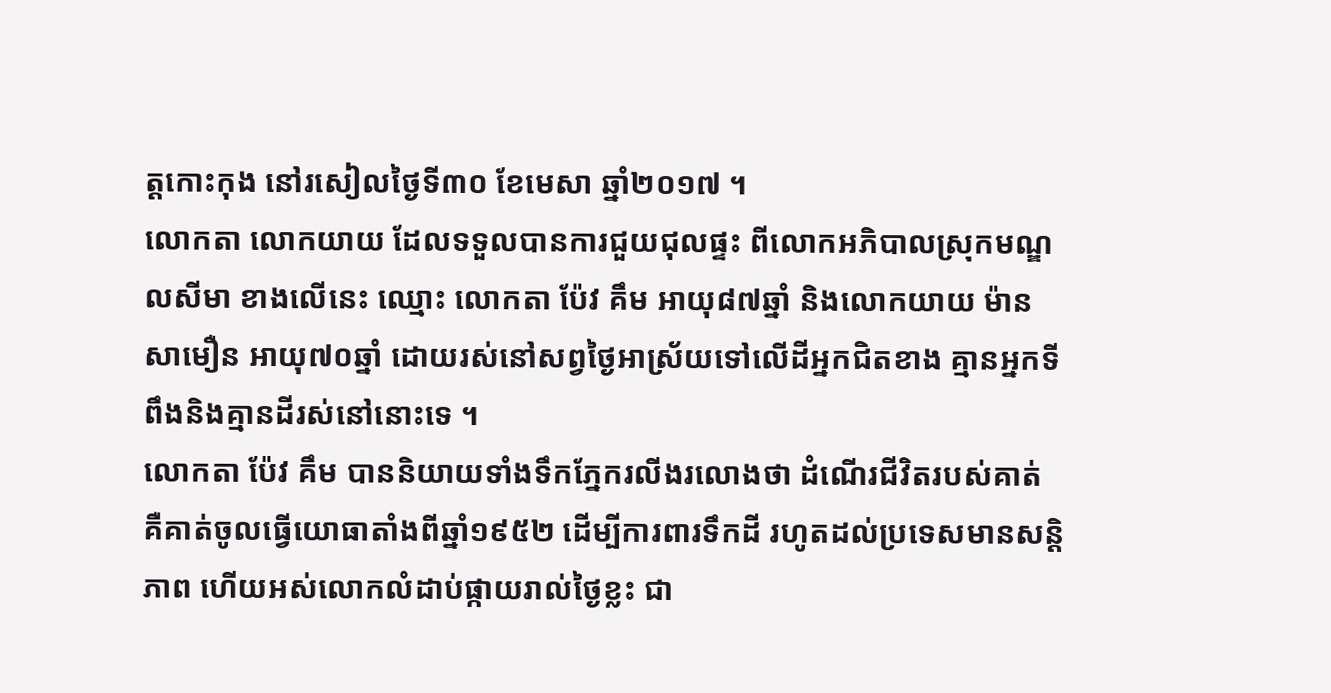ត្តកោះកុង នៅរសៀលថ្ងៃទី៣០ ខែមេសា ឆ្នាំ២០១៧ ។
លោកតា លោកយាយ ដែលទទួលបានការជួយជុលផ្ទះ ពីលោកអភិបាលស្រុកមណ្ឌលសីមា ខាងលើនេះ ឈ្មោះ លោកតា ប៉ែវ គឹម អាយុ៨៧ឆ្នាំ និងលោកយាយ ម៉ាន សាមឿន អាយុ៧០ឆ្នាំ ដោយរស់នៅសព្វថ្ងៃអាស្រ័យទៅលើដីអ្នកជិតខាង គ្មានអ្នកទីពឹងនិងគ្មានដីរស់នៅនោះទេ ។
លោកតា ប៉ែវ គឹម បាននិយាយទាំងទឹកភ្នែករលីងរលោងថា ដំណើរជីវិតរបស់គាត់ គឺគាត់ចូលធ្វើយោធាតាំងពីឆ្នាំ១៩៥២ ដើម្បីការពារទឹកដី រហូតដល់ប្រទេសមានសន្ដិភាព ហើយអស់លោកលំដាប់ផ្កាយរាល់ថ្ងៃខ្លះ ជា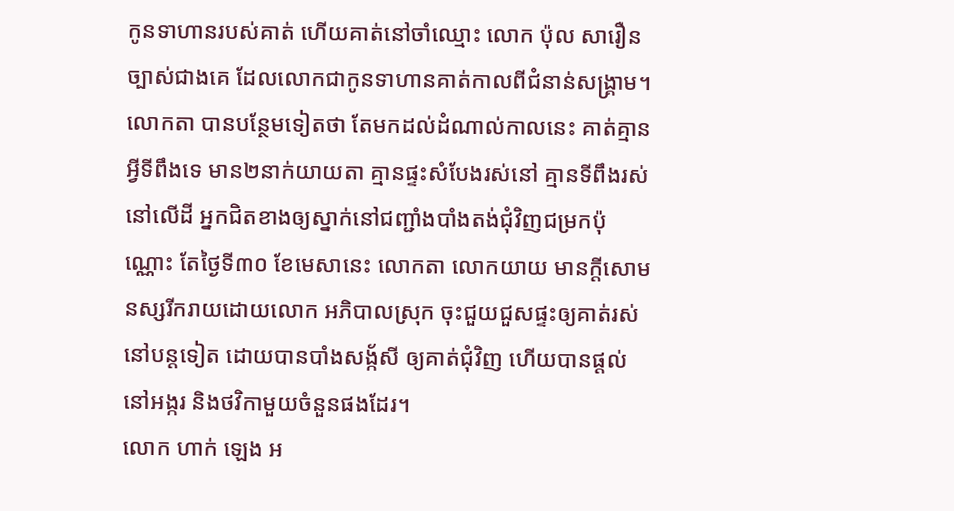កូនទាហានរបស់គាត់ ហើយគាត់នៅចាំឈ្មោះ លោក ប៉ុល សារឿន ច្បាស់ជាងគេ ដែលលោកជាកូនទាហានគាត់កាលពីជំនាន់សង្គ្រាម។
លោកតា បានបន្ថែមទៀតថា តែមកដល់ដំណាល់កាលនេះ គាត់គ្មានអ្វីទីពឹងទេ មាន២នាក់យាយតា គ្មានផ្ទះសំបែងរស់នៅ គ្មានទីពឹងរស់នៅលើដី អ្នកជិតខាងឲ្យស្នាក់នៅជញ្ជាំងបាំងតង់ជុំវិញជម្រកប៉ុណ្ណោះ តែថ្ងៃទី៣០ ខែមេសានេះ លោកតា លោកយាយ មានក្តីសោមនស្សរីករាយដោយលោក អភិបាលស្រុក ចុះជួយជួសផ្ទះឲ្យគាត់រស់នៅបន្តទៀត ដោយបានបាំងសង្ក័សី ឲ្យគាត់ជុំវិញ ហើយបានផ្តល់នៅអង្ករ និងថវិកាមួយចំនួនផងដែរ។
លោក ហាក់ ឡេង អ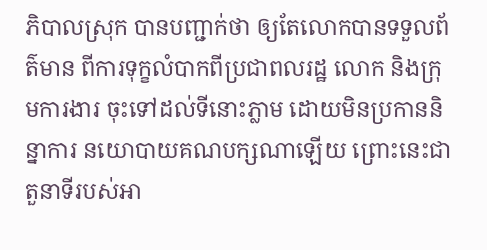ភិបាលស្រុក បានបញ្ជាក់ថា ឲ្យតែលោកបានទទួលព័ត៌មាន ពីការទុក្ខលំបាកពីប្រជាពលរដ្ឋ លោក និងក្រុមការងារ ចុះទៅដល់ទីនោះភ្លាម ដោយមិនប្រកាននិន្នាការ នយោបាយគណបក្សណាឡើយ ព្រោះនេះជាតួនាទីរបស់អា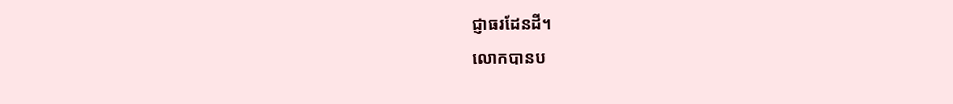ជ្ញាធរដែនដី។
លោកបានប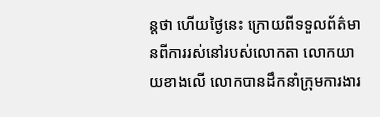ន្តថា ហើយថ្ងៃនេះ ក្រោយពីទទួលព័ត៌មានពីការរស់នៅរបស់លោកតា លោកយាយខាងលើ លោកបានដឹកនាំក្រុមការងារ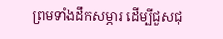ព្រមទាំងដឹកសម្ភារ ដើម្បីជួសជុ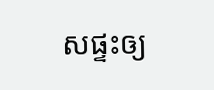សផ្ទះឲ្យ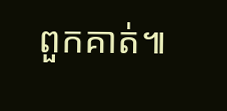ពួកគាត់៕